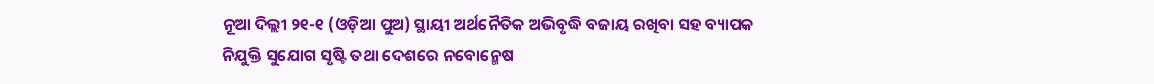ନୂଆ ଦିଲ୍ଲୀ ୨୧-୧ (ଓଡ଼ିଆ ପୁଅ) ସ୍ଥାୟୀ ଅର୍ଥନୈତିକ ଅଭିବୃଦ୍ଧି ବଜାୟ ରଖିବା ସହ ବ୍ୟାପକ ନିଯୁକ୍ତି ସୁଯୋଗ ସୃଷ୍ଟି ତଥା ଦେଶରେ ନବୋନ୍ମେଷ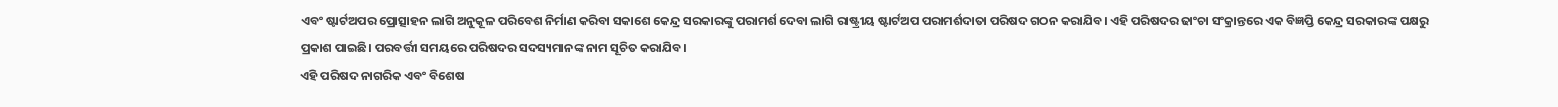ଏବଂ ଷ୍ଟାର୍ଟଅପର ପ୍ରୋତ୍ସାହନ ଲାଗି ଅନୁକୂଳ ପରିବେଶ ନିର୍ମାଣ କରିବା ସକାଶେ କେନ୍ଦ୍ର ସରକାରଙ୍କୁ ପରାମର୍ଶ ଦେବା ଲାଗି ରାଷ୍ଟ୍ରୀୟ ଷ୍ଟାର୍ଟଅପ ପରାମର୍ଶଦାତା ପରିଷଦ ଗଠନ କରାଯିବ। ଏହି ପରିଷଦର ଢାଂଚା ସଂକ୍ରାନ୍ତରେ ଏକ ବିଜ୍ଞପ୍ତି କେନ୍ଦ୍ର ସରକାରଙ୍କ ପକ୍ଷରୁ ପ୍ରକାଶ ପାଇଛି। ପରବର୍ତ୍ତୀ ସମୟରେ ପରିଷଦର ସଦସ୍ୟମାନଙ୍କ ନାମ ସୂଚିତ କରାଯିବ।
ଏହି ପରିଷଦ ନାଗରିକ ଏବଂ ବିଶେଷ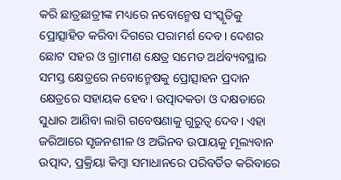କରି ଛାତ୍ରଛାତ୍ରୀଙ୍କ ମଧ୍ୟରେ ନବୋନ୍ମେଷ ସଂସ୍କୃତିକୁ ପ୍ରୋତ୍ସାହିତ କରିବା ଦିଗରେ ପରାମର୍ଶ ଦେବ। ଦେଶର ଛୋଟ ସହର ଓ ଗ୍ରାମୀଣ କ୍ଷେତ୍ର ସମେତ ଅର୍ଥବ୍ୟବସ୍ଥାର ସମସ୍ତ କ୍ଷେତ୍ରରେ ନବୋନ୍ମେଷକୁ ପ୍ରୋତ୍ସାହନ ପ୍ରଦାନ କ୍ଷେତ୍ରରେ ସହାୟକ ହେବ। ଉତ୍ପାଦକତା ଓ ଦକ୍ଷତାରେ ସୁଧାର ଆଣିବା ଲାଗି ଗବେଷଣାକୁ ଗୁରୁତ୍ୱ ଦେବ। ଏହା ଜରିଆରେ ସୃଜନଶୀଳ ଓ ଅଭିନବ ଉପାୟକୁ ମୂଲ୍ୟବାନ ଉତ୍ପାଦ, ପ୍ରକ୍ରିୟା କିମ୍ବା ସମାଧାନରେ ପରିବର୍ତିତ କରିବାରେ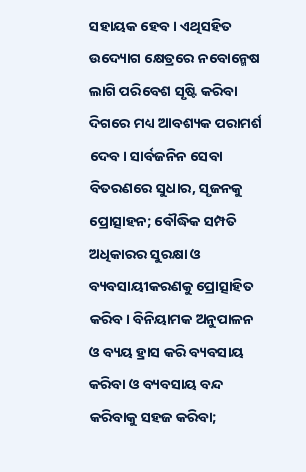ସହାୟକ ହେବ। ଏଥିସହିତ ଉଦ୍ୟୋଗ କ୍ଷେତ୍ରରେ ନବୋନ୍ମେଷ ଲାଗି ପରିବେଶ ସୃଷ୍ଟି କରିବା ଦିଗରେ ମଧ୍ୟ ଆବଶ୍ୟକ ପରାମର୍ଶ ଦେବ। ସାର୍ବଜନିନ ସେବା ବିତରଣରେ ସୁଧାର, ସୃଜନକୁ ପ୍ରୋତ୍ସାହନ; ବୌଦ୍ଧିକ ସମ୍ପତି ଅଧିକାରର ସୁରକ୍ଷା ଓ ବ୍ୟବସାୟୀକରଣକୁ ପ୍ରୋତ୍ସାହିତ କରିବ। ବିନିୟାମକ ଅନୁପାଳନ ଓ ବ୍ୟୟ ହ୍ରାସ କରି ବ୍ୟବସାୟ କରିବା ଓ ବ୍ୟବସାୟ ବନ୍ଦ କରିବାକୁ ସହଜ କରିବା;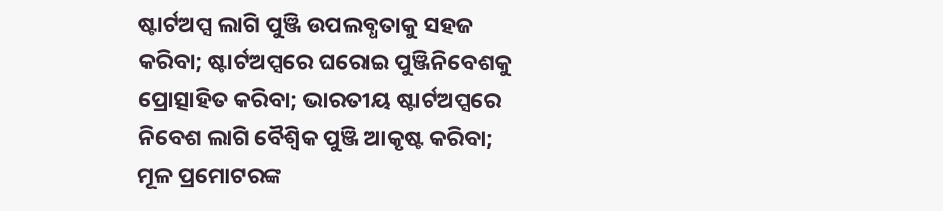ଷ୍ଟାର୍ଟଅପ୍ସ ଲାଗି ପୁଞ୍ଜି ଉପଲବ୍ଧତାକୁ ସହଜ କରିବା; ଷ୍ଟାର୍ଟଅପ୍ସରେ ଘରୋଇ ପୁଞ୍ଜିନିବେଶକୁ ପ୍ରୋତ୍ସାହିତ କରିବା; ଭାରତୀୟ ଷ୍ଟାର୍ଟଅପ୍ସରେ ନିବେଶ ଲାଗି ବୈଶ୍ୱିକ ପୁଞ୍ଜି ଆକୃଷ୍ଟ କରିବା; ମୂଳ ପ୍ରମୋଟରଙ୍କ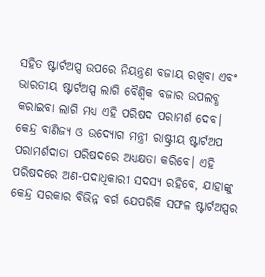ସହିତ ଷ୍ଟାର୍ଟଅପ୍ସ ଉପରେ ନିୟନ୍ତ୍ରଣ ବଜାୟ ରଖିବା ଏବଂ ଭାରତୀୟ ଷ୍ଟାର୍ଟଅପ୍ସ ଲାଗି ବୈଶ୍ୱିକ ବଜାର ଉପଲବ୍ଧ କରାଇବା ଲାଗି ମଧ୍ୟ ଏହି ପରିଷଦ ପରାମର୍ଶ ଦେବ।
କେନ୍ଦ୍ର ବାଣିଜ୍ୟ ଓ ଉଦ୍ୟୋଗ ମନ୍ତ୍ରୀ ରାଷ୍ଟ୍ରୀୟ ଷ୍ଟାର୍ଟଅପ ପରାମର୍ଶଦାତା ପରିଷଦରେ ଅଧ୍ୟକ୍ଷତା କରିବେ। ଏହି ପରିଷଦରେ ଅଣ-ପଦାଧିକାରୀ ସଦସ୍ୟ ରହିବେ, ଯାହାଙ୍କୁ କେନ୍ଦ୍ର ସରକାର ବିଭିନ୍ନ ବର୍ଗ ଯେପରିକି ସଫଳ ଷ୍ଟାର୍ଟଅପ୍ସର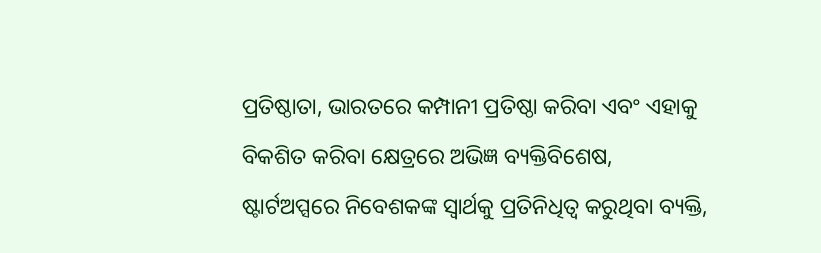ପ୍ରତିଷ୍ଠାତା, ଭାରତରେ କମ୍ପାନୀ ପ୍ରତିଷ୍ଠା କରିବା ଏବଂ ଏହାକୁ ବିକଶିତ କରିବା କ୍ଷେତ୍ରରେ ଅଭିଜ୍ଞ ବ୍ୟକ୍ତିବିଶେଷ, ଷ୍ଟାର୍ଟଅପ୍ସରେ ନିବେଶକଙ୍କ ସ୍ୱାର୍ଥକୁ ପ୍ରତିନିଧିତ୍ୱ କରୁଥିବା ବ୍ୟକ୍ତି,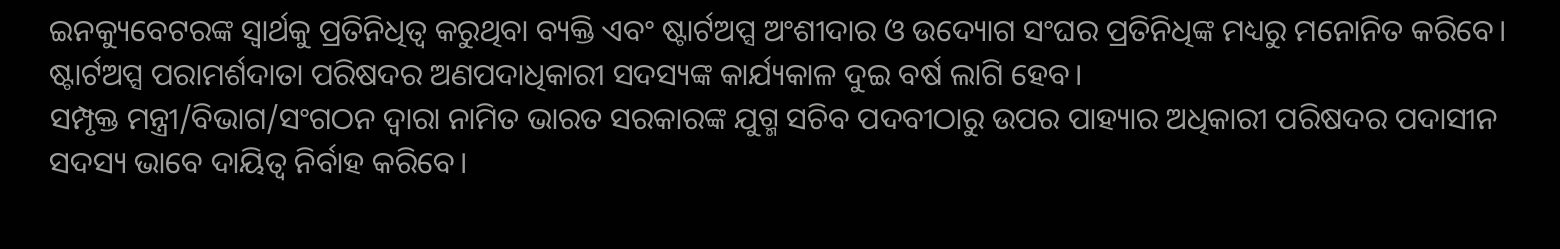ଇନକ୍ୟୁବେଟରଙ୍କ ସ୍ୱାର୍ଥକୁ ପ୍ରତିନିଧିତ୍ୱ କରୁଥିବା ବ୍ୟକ୍ତି ଏବଂ ଷ୍ଟାର୍ଟଅପ୍ସ ଅଂଶୀଦାର ଓ ଉଦ୍ୟୋଗ ସଂଘର ପ୍ରତିନିଧିଙ୍କ ମଧ୍ୟରୁ ମନୋନିତ କରିବେ। ଷ୍ଟାର୍ଟଅପ୍ସ ପରାମର୍ଶଦାତା ପରିଷଦର ଅଣପଦାଧିକାରୀ ସଦସ୍ୟଙ୍କ କାର୍ଯ୍ୟକାଳ ଦୁଇ ବର୍ଷ ଲାଗି ହେବ।
ସମ୍ପୃକ୍ତ ମନ୍ତ୍ରୀ/ବିଭାଗ/ସଂଗଠନ ଦ୍ୱାରା ନାମିତ ଭାରତ ସରକାରଙ୍କ ଯୁଗ୍ମ ସଚିବ ପଦବୀଠାରୁ ଉପର ପାହ୍ୟାର ଅଧିକାରୀ ପରିଷଦର ପଦାସୀନ ସଦସ୍ୟ ଭାବେ ଦାୟିତ୍ୱ ନିର୍ବାହ କରିବେ।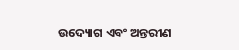ଉଦ୍ୟୋଗ ଏବଂ ଅନ୍ତରୀଣ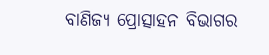ବାଣିଜ୍ୟ ପ୍ରୋତ୍ସାହନ ବିଭାଗର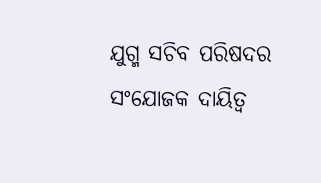ଯୁଗ୍ମ ସଚିବ ପରିଷଦର ସଂଯୋଜକ ଦାୟିତ୍ୱ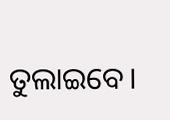ତୁଲାଇବେ।